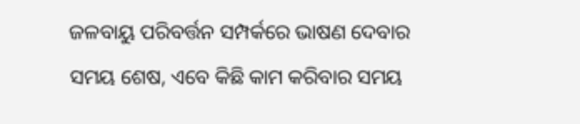ଜଳବାୟୁ ପରିବର୍ତ୍ତନ ସମ୍ପର୍କରେ ଭାଷଣ ଦେବାର ସମୟ ଶେଷ, ଏବେ କିଛି କାମ କରିବାର ସମୟ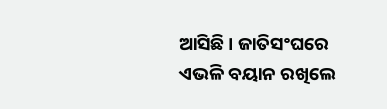ଆସିଛି । ଜାତିସଂଘରେ ଏଭଳି ବୟାନ ରଖିଲେ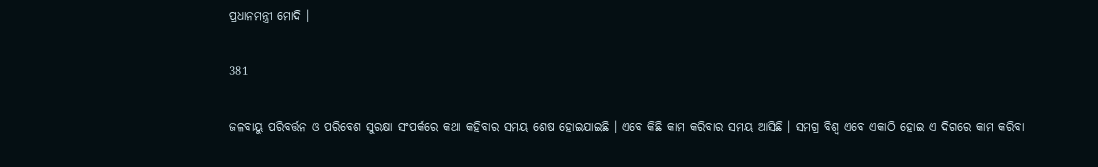ପ୍ରଧାନମନ୍ତ୍ରୀ ମୋଦି ।

381

ଜଳବାୟୁ ପରିବର୍ତ୍ତନ ଓ ପରିବେଶ ସୁରକ୍ଷା ସଂପର୍କରେ କଥା କହିବାର ସମୟ ଶେଷ ହୋଇଯାଇଛି । ଏବେ କିଛି କାମ କରିବାର ସମୟ ଆସିଛି । ସମଗ୍ର ବିଶ୍ୱ ଏବେ ଏକାଠି ହୋଇ ଏ ଦିଗରେ କାମ କରିବା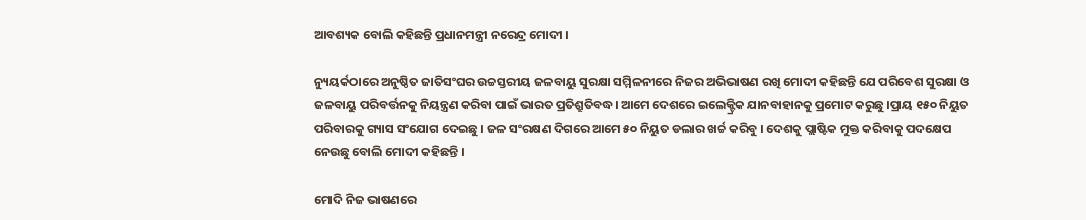ଆବଶ୍ୟକ ବୋଲି କହିଛନ୍ତି ପ୍ରଧାନମନ୍ତ୍ରୀ ନରେନ୍ଦ୍ର ମୋଦୀ ।

ନ୍ୟୁୟର୍କଠାରେ ଅନୁଷ୍ଠିତ ଜାତିସଂଘର ଉଚ୍ଚସ୍ତରୀୟ ଜଳବାୟୁ ସୁରକ୍ଷା ସମ୍ମିଳନୀରେ ନିଜର ଅଭିଭାଷଣ ରଖି ମୋଦୀ କହିଛନ୍ତି ଯେ ପରିବେଶ ସୁରକ୍ଷା ଓ ଜଳବାୟୁ ପରିବର୍ତ୍ତନକୁ ନିୟନ୍ତ୍ରଣ କରିବା ପାଇଁ ଭାରତ ପ୍ରତିଶ୍ରୁତିବଦ୍ଧ। ଆମେ ଦେଶରେ ଇଲେକ୍ଟ୍ରିକ ଯାନବାହାନକୁ ପ୍ରମୋଟ କରୁଛୁ ।ପ୍ରାୟ ୧୫୦ ନିୟୁତ ପରିବାରକୁ ଗ୍ୟାସ ସଂଯୋଗ ଦେଇଛୁ । ଜଳ ସଂରକ୍ଷଣ ଦିଗରେ ଆମେ ୫୦ ନିୟୁତ ଡଲାର ଖର୍ଚ୍ଚ କରିବୁ । ଦେଶକୁ ପ୍ଲାଷ୍ଟିକ ମୁକ୍ତ କରିବାକୁ ପଦକ୍ଷେପ ନେଉଛୁ ବୋଲି ମୋଦୀ କହିଛନ୍ତି ।

ମୋଦି ନିଜ ଭାଷଣରେ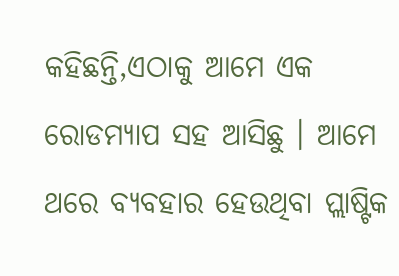କହିଛନ୍ତି,ଏଠାକୁ ଆମେ ଏକ ରୋଡମ୍ୟାପ ସହ ଆସିଛୁ । ଆମେ ଥରେ ବ୍ୟବହାର ହେଉଥିବା ପ୍ଲାଷ୍ଟିକ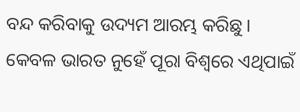ବନ୍ଦ କରିବାକୁ ଉଦ୍ୟମ ଆରମ୍ଭ କରିଛୁ । କେବଳ ଭାରତ ନୁହେଁ ପୂରା ବିଶ୍ୱରେ ଏଥିପାଇଁ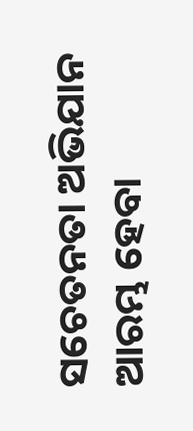ସଚେତନତା ଅଭିଯାନ ଆରମ୍ଭ ହେବା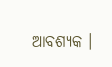ଆବଶ୍ୟକ ।